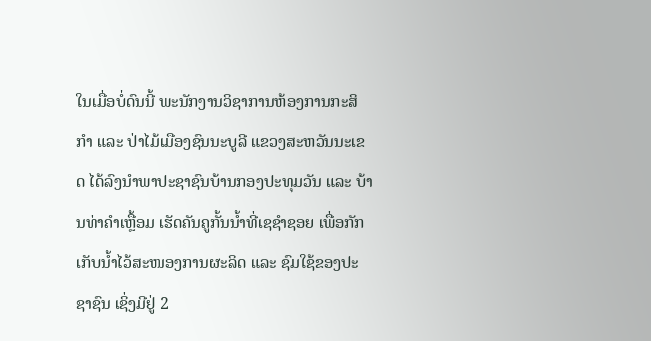ໃນເມື່ອບໍ່ດົນນີ້ ພະນັກງານວິຊາການຫ້ອງການກະສິກໍາ ແລະ ປ່າໄມ້ເມືອງຊົນນະບູລີ ແຂວງສະຫວັນນະເຂດ ໄດ້ລົງນໍາພາປະຊາຊົນບ້ານກອງປະທຸມວັນ ແລະ ບ້ານທ່າຄໍາເຫຼື້ອມ ເຮັດຄັນຄູກັ້ນນໍ້າທີ່ເຊຊໍາຊອຍ ເພື່ອກັກເກັບນໍ້າໄວ້ສະໜອງການຜະລິດ ແລະ ຊົມໃຊ້ຂອງປະຊາຊົນ ເຊິ່ງມີຢູ່ 2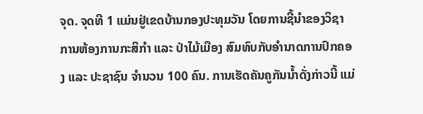ຈຸດ. ຈຸດທີ 1 ແມ່ນຢູ່ເຂດບ້ານກອງປະທຸມວັນ ໂດຍການຊີ້ນໍາຂອງວິຊາການຫ້ອງການກະສິກໍາ ແລະ ປ່າໄມ້ເມືອງ ສົມທົບກັບອໍານາດການປົກຄອງ ແລະ ປະຊາຊົນ ຈໍານວນ 100 ຄົນ. ການເຮັດຄັນຄູກັນນໍ້າດັ່ງກ່າວນີ້ ແມ່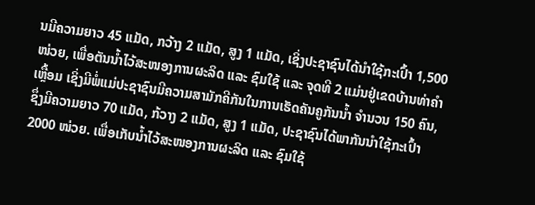ນມີຄວາມຍາວ 45 ແມັດ, ກວ້າງ 2 ແມັດ, ສູງ 1 ແມັດ, ເຊິ່ງປະຊາຊົນໄດ້ນໍາໃຊ້ກະເປົ້າ 1,500 ໜ່ວຍ, ເພື່ອຕັນນໍ້າໄວ້ສະໜອງການຜະລິດ ແລະ ຊົມໃຊ້ ແລະ ຈຸດທີ 2 ແມ່ນຢູ່ເຂດບ້ານທ່າຄໍາເຫຼື້ອມ ເຊິ່ງມີພໍ່ແມ່ປະຊາຊົນມີຄວາມສາມັກຄີກັນໃນການເຮັດຄັນຄູກັນນໍ້າ ຈໍານວນ 150 ຄົນ, ຊຶ່ງມີຄວາມຍາວ 70 ແມັດ, ກ້ວາງ 2 ແມັດ, ສູງ 1 ແມັດ, ປະຊາຊົນໄດ້ພາກັນນໍາໃຊ້ກະເປົ້າ 2000 ໜ່ວຍ. ເພື່ອເກັບນໍ້າໄວ້ສະໜອງການຜະລິດ ແລະ ຊົມໃຊ້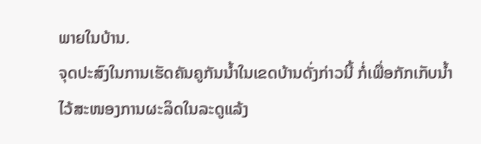ພາຍໃນບ້ານ.
ຈຸດປະສົງໃນການເຮັດຄັນຄູກັນນໍ້າໃນເຂດບ້ານດັ່ງກ່າວນີ້ ກໍ່ເພື່ອກັກເກັບນໍ້າໄວ້ສະໜອງການຜະລິດໃນລະດູແລ້ງ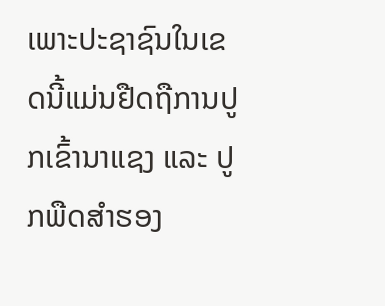ເພາະປະຊາຊົນໃນເຂດນີ້ແມ່ນຢືດຖືການປູກເຂົ້ານາແຊງ ແລະ ປູກພືດສໍາຮອງ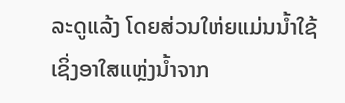ລະດູແລ້ງ ໂດຍສ່ວນໃຫ່ຍແມ່ນນໍ້າໃຊ້ ເຊິ່ງອາໃສແຫຼ່ງນໍ້າຈາກ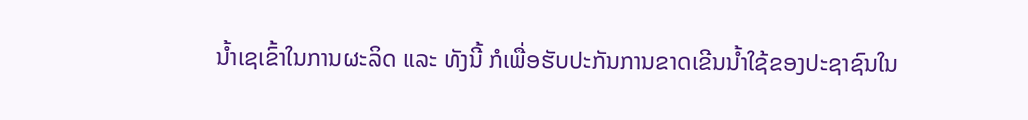ນໍ້າເຊເຂົ້າໃນການຜະລິດ ແລະ ທັງນີ້ ກໍເພື່ອຮັບປະກັນການຂາດເຂີນນໍ້າໃຊ້ຂອງປະຊາຊົນໃນ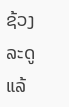ຊ້ວງລະດູແລ້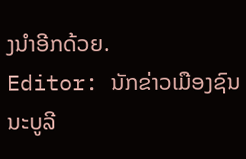ງນຳອີກດ້ວຍ.
Editor: ນັກຂ່າວເມືອງຊົນນະບູລີ